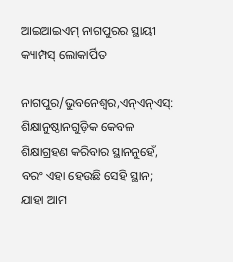ଆଇଆଇଏମ୍ ନାଗପୁରର ସ୍ଥାୟୀ କ୍ୟାମ୍ପସ୍ ଲୋକାର୍ପିତ

ନାଗପୁର/ଭୁବନେଶ୍ୱର,ଏନ୍‌ଏନ୍‌ଏସ୍‌: ଶିକ୍ଷାନୁଷ୍ଠାନଗୁଡ଼ିକ କେବଳ ଶିକ୍ଷାଗ୍ରହଣ କରିବାର ସ୍ଥାନନୁହେଁ, ବରଂ ଏହା ହେଉଛି ସେହି ସ୍ଥାନ; ଯାହା ଆମ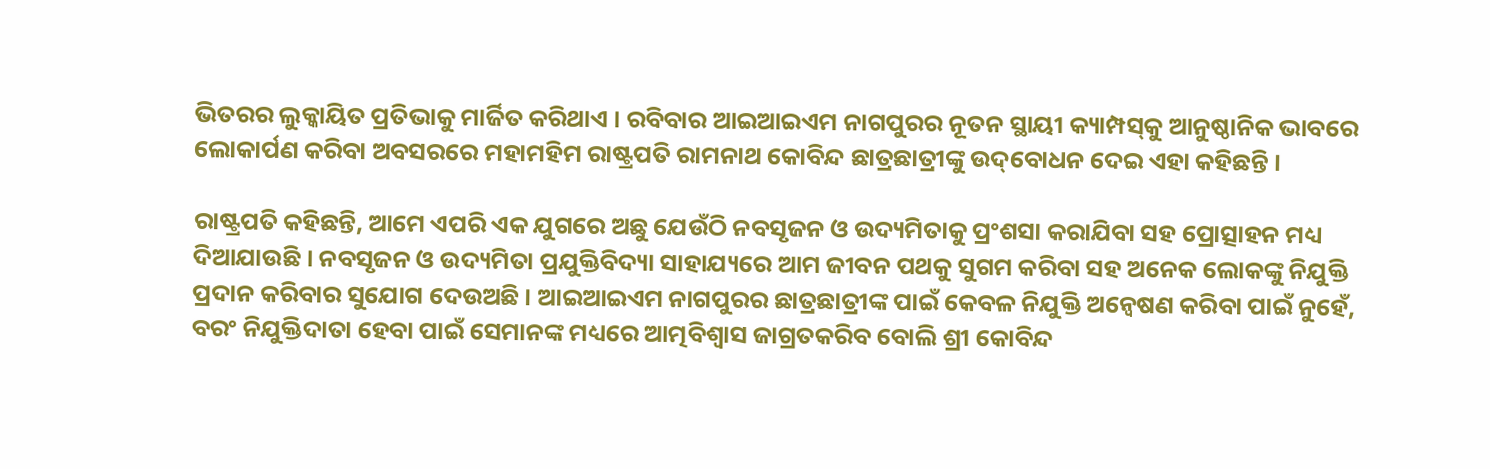ଭିତରର ଲୁକ୍କାୟିତ ପ୍ରତିଭାକୁ ମାର୍ଜିତ କରିଥାଏ । ରବିବାର ଆଇଆଇଏମ ନାଗପୁରର ନୂତନ ସ୍ଥାୟୀ କ୍ୟାମ୍ପସ୍‌କୁ ଆନୁଷ୍ଠାନିକ ଭାବରେ ଲୋକାର୍ପଣ କରିବା ଅବସରରେ ମହାମହିମ ରାଷ୍ଟ୍ରପତି ରାମନାଥ କୋବିନ୍ଦ ଛାତ୍ରଛାତ୍ରୀଙ୍କୁ ଉଦ୍‌ବୋଧନ ଦେଇ ଏହା କହିଛନ୍ତି ।

ରାଷ୍ଟ୍ରପତି କହିଛନ୍ତି, ଆମେ ଏପରି ଏକ ଯୁଗରେ ଅଛୁ ଯେଉଁଠି ନବସୃଜନ ଓ ଉଦ୍ୟମିତାକୁ ପ୍ରଂଶସା କରାଯିବା ସହ ପ୍ରୋତ୍ସାହନ ମଧ୍ୟ ଦିଆଯାଉଛି । ନବସୃଜନ ଓ ଉଦ୍ୟମିତା ପ୍ରଯୁକ୍ତିବିଦ୍ୟା ସାହାଯ୍ୟରେ ଆମ ଜୀବନ ପଥକୁ ସୁଗମ କରିବା ସହ ଅନେକ ଲୋକଙ୍କୁ ନିଯୁକ୍ତି ପ୍ରଦାନ କରିବାର ସୁଯୋଗ ଦେଉଅଛି । ଆଇଆଇଏମ ନାଗପୁରର ଛାତ୍ରଛାତ୍ରୀଙ୍କ ପାଇଁ କେବଳ ନିଯୁକ୍ତି ଅନ୍ୱେଷଣ କରିବା ପାଇଁ ନୁହେଁ, ବରଂ ନିଯୁକ୍ତିଦାତା ହେବା ପାଇଁ ସେମାନଙ୍କ ମଧ୍ୟରେ ଆତ୍ମବିଶ୍ୱାସ ଜାଗ୍ରତକରିବ ବୋଲି ଶ୍ରୀ କୋବିନ୍ଦ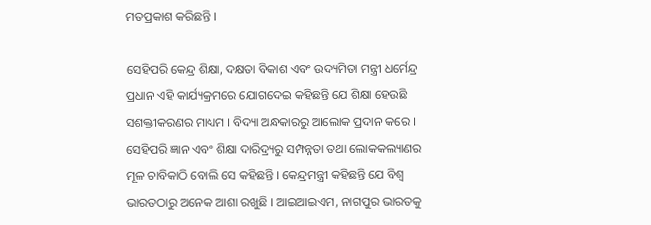ମତପ୍ରକାଶ କରିଛନ୍ତି ।

ସେହିପରି କେନ୍ଦ୍ର ଶିକ୍ଷା, ଦକ୍ଷତା ବିକାଶ ଏବଂ ଉଦ୍ୟମିତା ମନ୍ତ୍ରୀ ଧର୍ମେନ୍ଦ୍ର ପ୍ରଧାନ ଏହି କାର୍ଯ୍ୟକ୍ରମରେ ଯୋଗଦେଇ କହିଛନ୍ତି ଯେ ଶିକ୍ଷା ହେଉଛି ସଶକ୍ତୀକରଣର ମାଧ୍ୟମ । ବିଦ୍ୟା ଅନ୍ଧକାରରୁ ଆଲୋକ ପ୍ରଦାନ କରେ । ସେହିପରି ଜ୍ଞାନ ଏବଂ ଶିକ୍ଷା ଦାରିଦ୍ର‌୍ୟରୁ ସମ୍ପନ୍ନତା ତଥା ଲୋକକଲ୍ୟାଣର ମୂଳ ଚାବିକାଠି ବୋଲି ସେ କହିଛନ୍ତି । କେନ୍ଦ୍ରମନ୍ତ୍ରୀ କହିଛନ୍ତି ଯେ ବିଶ୍ୱ ଭାରତଠାରୁ ଅନେକ ଆଶା ରଖୁଛି । ଆଇଆଇଏମ, ନାଗପୁର ଭାରତକୁ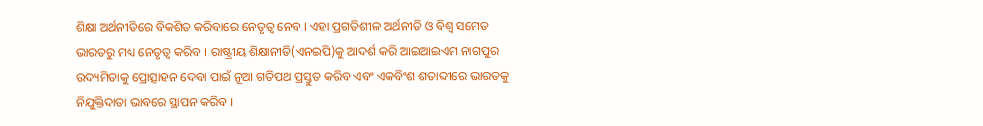ଶିକ୍ଷା ଅର୍ଥନୀତିରେ ବିକଶିତ କରିବାରେ ନେତୃତ୍ୱ ନେବ । ଏହା ପ୍ରଗତିଶୀଳ ଅର୍ଥନୀତି ଓ ବିଶ୍ୱ ସମେତ ଭାରତରୁ ମଧ୍ୟ ନେତୃତ୍ୱ କରିବ । ରାଷ୍ଟ୍ରୀୟ ଶିକ୍ଷାନୀତି(ଏନଇପି)କୁ ଆଦର୍ଶ କରି ଆଇଆଇଏମ ନାଗପୁର ଉଦ୍ୟମିତାକୁ ପ୍ରୋତ୍ସାହନ ଦେବା ପାଇଁ ନୂଆ ଗତିପଥ ପ୍ରସ୍ତୁତ କରିବ ଏବଂ ଏକବିଂଶ ଶତାବ୍ଦୀରେ ଭାରତକୁ ନିଯୁକ୍ତିଦାତା ଭାବରେ ସ୍ଥାପନ କରିବ ।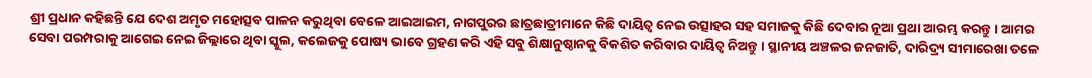ଶ୍ରୀ ପ୍ରଧାନ କହିଛନ୍ତି ଯେ ଦେଶ ଅମୃତ ମହୋତ୍ସବ ପାଳନ କରୁଥିବା ବେଳେ ଆଇଆଇମ, ନାଗପୁରର ଛାତ୍ରଛାତ୍ରୀମାନେ କିଛି ଦାୟିତ୍ୱ ନେଇ ଉତ୍ସାହର ସହ ସମାଜକୁ କିଛି ଦେବାର ନୂଆ ପ୍ରଥା ଆରମ୍ଭ କରନ୍ତୁ । ଆମର ସେବା ପରମ୍ପରାକୁ ଆଗେଇ ନେଇ ଜିଲ୍ଲାରେ ଥିବା ସ୍କୁଲ, କଲେଜକୁ ପୋଷ୍ୟ ଭାବେ ଗ୍ରହଣ କରି ଏହି ସବୁ ଶିକ୍ଷାନୁଷ୍ଠାନକୁ ବିକଶିତ କରିବାର ଦାୟିତ୍ୱ ନିଅନ୍ତୁ । ସ୍ଥାନୀୟ ଅଞ୍ଚଳର ଜନଜାତି, ଦାରିଦ୍ର‌୍ୟ ସୀମାରେଖା ତଳେ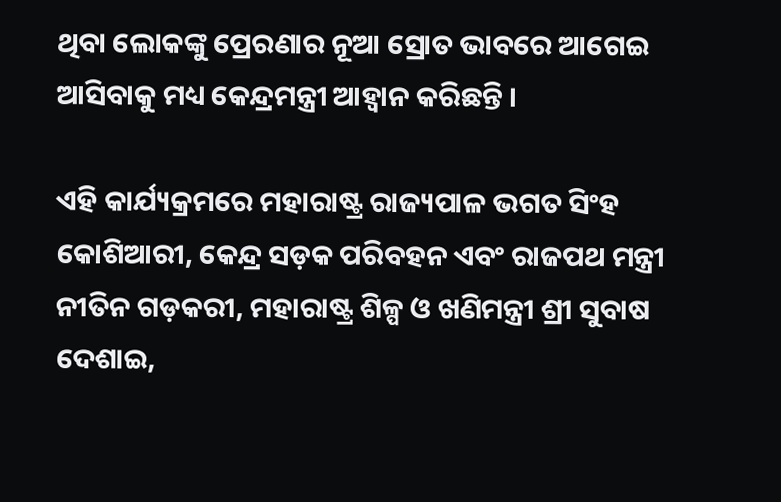ଥିବା ଲୋକଙ୍କୁ ପ୍ରେରଣାର ନୂଆ ସ୍ରୋତ ଭାବରେ ଆଗେଇ ଆସିବାକୁ ମଧ୍ୟ କେନ୍ଦ୍ରମନ୍ତ୍ରୀ ଆହ୍ୱାନ କରିଛନ୍ତି ।

ଏହି କାର୍ଯ୍ୟକ୍ରମରେ ମହାରାଷ୍ଟ୍ର ରାଜ୍ୟପାଳ ଭଗତ ସିଂହ କୋଶିଆରୀ, କେନ୍ଦ୍ର ସଡ଼କ ପରିବହନ ଏବଂ ରାଜପଥ ମନ୍ତ୍ରୀ ନୀତିନ ଗଡ଼କରୀ, ମହାରାଷ୍ଟ୍ର ଶିଳ୍ପ ଓ ଖଣିମନ୍ତ୍ରୀ ଶ୍ରୀ ସୁବାଷ ଦେଶାଇ,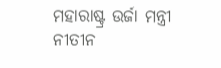ମହାରାଷ୍ଟ୍ର ଉର୍ଜା ମନ୍ତ୍ରୀ ନୀତୀନ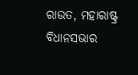ରାଉତ, ମହାରାଷ୍ଟ୍ର ବିଧାନସଭାର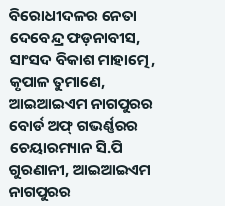ବିରୋଧୀଦଳର ନେତା ଦେବେନ୍ଦ୍ର ଫଡ଼ନାବୀସ, ସାଂସଦ ବିକାଶ ମାହାତ୍ମେ, କୃପାଳ ତୁମାଣେ, ଆଇଆଇଏମ ନାଗପୁରର ବୋର୍ଡ ଅଫ୍ ଗଭର୍ଣ୍ଣରର ଚେୟାରମ୍ୟାନ ସି.ପି ଗୁରଣାନୀ, ଆଇଆଇଏମ ନାଗପୁରର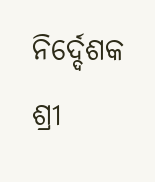ନିର୍ଦ୍ଦେଶକ ଶ୍ରୀ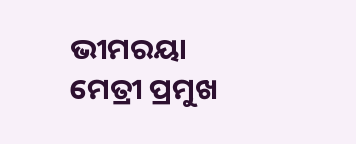ଭୀମରୟା ମେତ୍ରୀ ପ୍ରମୁଖ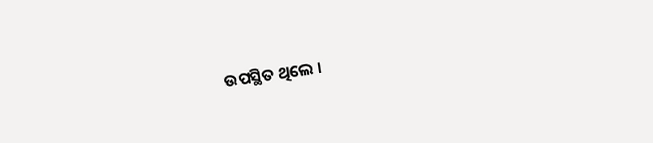ଉପସ୍ଥିତ ଥିଲେ ।